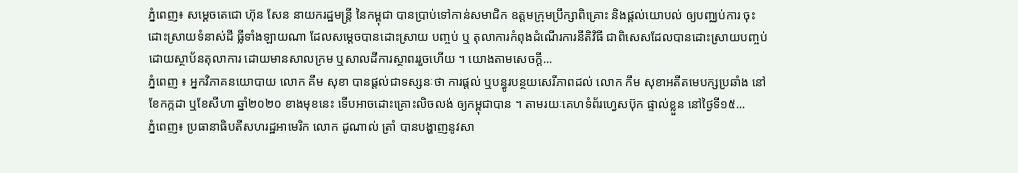ភ្នំពេញ៖ សម្ដេចតេជោ ហ៊ុន សែន នាយករដ្ឋមន្រ្តី នៃកម្ពុជា បានប្រាប់ទៅកាន់សមាជិក ឧត្តមក្រុមប្រឹក្សាពិគ្រោះ និងផ្ដល់យោបល់ ឲ្យបញ្ឈប់ការ ចុះដោះស្រាយទំនាស់ដី ធ្លីទាំងឡាយណា ដែលសម្ដេចបានដោះស្រាយ បញ្ចប់ ឬ តុលាការកំពុងដំណើរការនីតិវិធី ជាពិសេសដែលបានដោះស្រាយបញ្ចប់ ដោយស្ថាប័នតុលាការ ដោយមានសាលក្រម ឬសាលដីការស្ថាពររួចហើយ ។ យោងតាមសេចក្ដី...
ភ្នំពេញ ៖ អ្នកវិភាគនយោបាយ លោក គឹម សុខា បានផ្ដល់ជាទស្សនៈថា ការផ្ដល់ ឬបន្ធូរបន្ថយសេរីភាពដល់ លោក កឹម សុខាអតីតមេបក្សប្រឆាំង នៅខែកក្កដា ឬខែសីហា ឆ្នាំ២០២០ ខាងមុខនេះ ទើបអាចដោះគ្រោះលិចលង់ ឲ្យកម្ពុជាបាន ។ តាមរយៈគេហទំព័រហ្វេសប៊ុក ផ្ទាល់ខ្លួន នៅថ្ងៃទី១៥...
ភ្នំពេញ៖ ប្រធានាធិបតីសហរដ្ឋអាមេរិក លោក ដូណាល់ ត្រាំ បានបង្ហាញនូវសា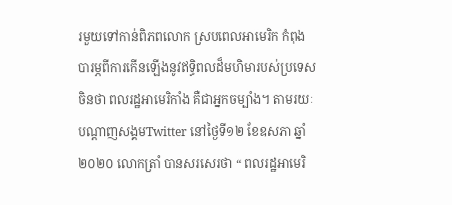រមួយទៅកាន់ពិភពលោក ស្របពេលអាមេរិក កំពុងបារម្ភពីការកើនឡើងនូវឥទ្ធិពលដ៏មហិមារបស់ប្រទេសចិនថា ពលរដ្ឋអាមេរិកាំង គឺជាអ្នកចម្បាំង។ តាមរយៈបណ្តាញសង្គមTwitter នៅថ្ងៃទី១២ ខែឧសភា ឆ្នាំ២០២០ លោកត្រាំ បានសរសេរថា “ ពលរដ្ឋអាមេរិ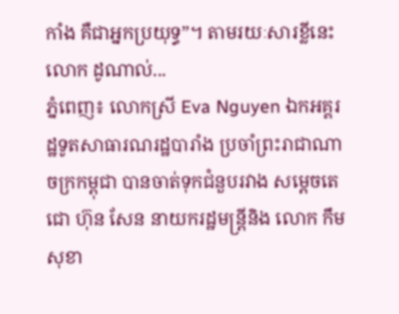កាំង គឺជាអ្នកប្រយុទ្ធ”។ តាមរយៈសារខ្លីនេះ លោក ដូណាល់...
ភ្នំពេញ៖ លោកស្រី Eva Nguyen ឯកអគ្គរដ្ឋទូតសាធារណរដ្ឋបារាំង ប្រចាំព្រះរាជាណាចក្រកម្ពុជា បានចាត់ទុកជំនួបរវាង សម្ដេចតេជោ ហ៊ុន សែន នាយករដ្ឋមន្រ្តីនិង លោក កឹម សុខា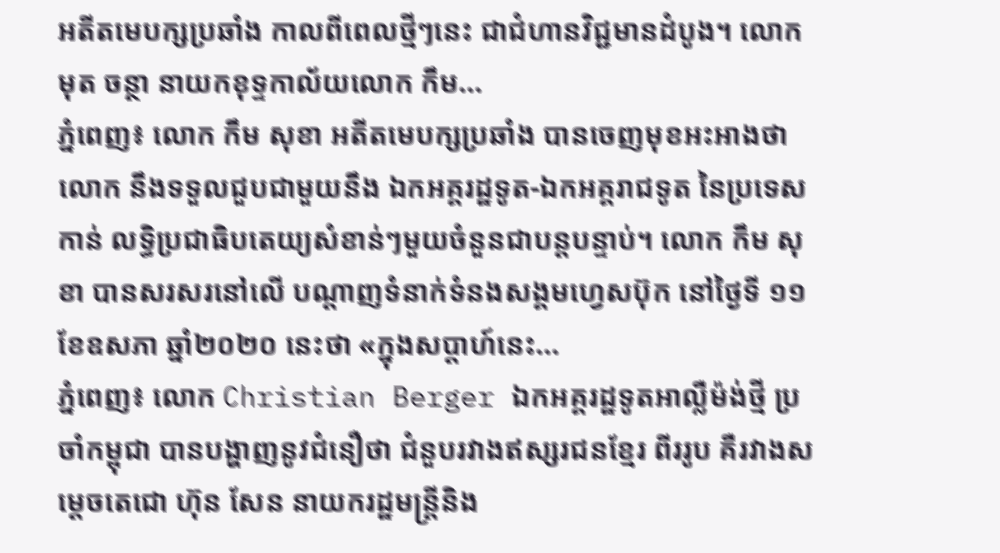អតីតមេបក្សប្រឆាំង កាលពីពេលថ្មីៗនេះ ជាជំហានវិជ្ជមានដំបូង។ លោក មុត ចន្ថា នាយកខុទ្ទកាល័យលោក កឹម...
ភ្នំពេញ៖ លោក កឹម សុខា អតីតមេបក្សប្រឆាំង បានចេញមុខអះអាងថា លោក នឹងទទួលជួបជាមួយនឹង ឯកអគ្គរដ្ឋទូត-ឯកអគ្គរាជទូត នៃប្រទេសកាន់ លទ្ធិប្រជាធិបតេយ្យសំខាន់ៗមួយចំនួនជាបន្តបន្ទាប់។ លោក កឹម សុខា បានសរសរនៅលើ បណ្ដាញទំនាក់ទំនងសង្គមហ្វេសប៊ុក នៅថ្ងៃទី ១១ ខែឧសភា ឆ្នាំ២០២០ នេះថា «ក្នុងសប្តាហ៍នេះ...
ភ្នំពេញ៖ លោក Christian Berger ឯកអគ្គរដ្ឋទូតអាល្លឺម៉ង់ថ្មី ប្រចាំកម្ពុជា បានបង្ហាញនូវជំនឿថា ជំនួបរវាងឥស្សរជនខ្មែរ ពីររូប គឺរវាងសម្តេចតេជោ ហ៊ុន សែន នាយករដ្ឋមន្រ្តីនិង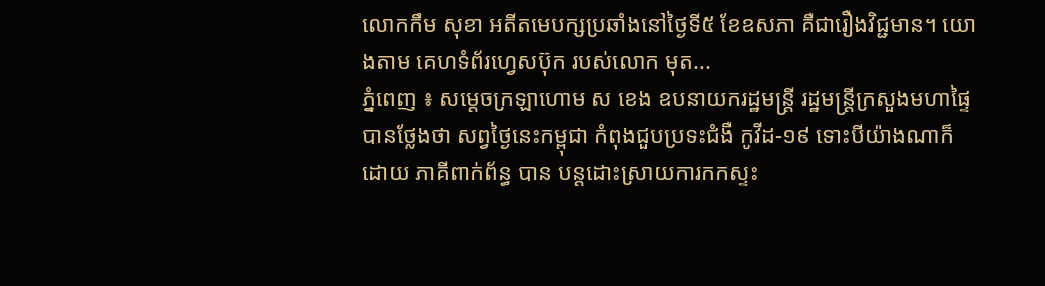លោកកឹម សុខា អតីតមេបក្សប្រឆាំងនៅថ្ងៃទី៥ ខែឧសភា គឺជារឿងវិជ្ជមាន។ យោងតាម គេហទំព័រហ្វេសប៊ុក របស់លោក មុត...
ភ្នំពេញ ៖ សម្ដេចក្រឡាហោម ស ខេង ឧបនាយករដ្ឋមន្ដ្រី រដ្ឋមន្ដ្រីក្រសួងមហាផ្ទៃ បានថ្លែងថា សព្វថ្ងៃនេះកម្ពុជា កំពុងជួបប្រទះជំងឺ កូវីដ-១៩ ទោះបីយ៉ាងណាក៏ដោយ ភាគីពាក់ព័ន្ធ បាន បន្ដដោះស្រាយការកកស្ទះ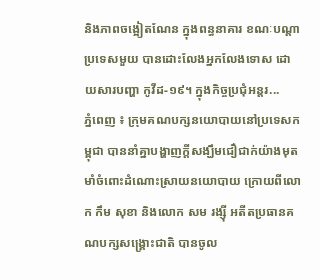និងភាពចង្អៀតណែន ក្នុងពន្ធនាគារ ខណៈបណ្ដាប្រទេសមួយ បានដោះលែងអ្នកលែងទោស ដោយសារបញ្ហា កូវីដ-១៩។ ក្នុងកិច្ចប្រជុំអន្តរ...
ភ្នំពេញ ៖ ក្រុមគណបក្សនយោបាយនៅប្រទេសកម្ពុជា បាននាំគ្នាបង្ហាញក្ដីសង្ឃឹមជឿជាក់យ៉ាងមុតមាំចំពោះដំណោះស្រាយនយោបាយ ក្រោយពីលោក កឹម សុខា និងលោក សម រង្ស៊ី អតីតប្រធានគណបក្សសង្គ្រោះជាតិ បានចូល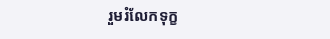រួមរំលែកទុក្ខ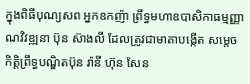ក្នុងពិធីបុណ្យសព អ្នកឧកញ៉ា ព្រឹទ្ធមហាឧបាសិកាធម្មញ្ញាណវិវឌ្ឍនា ប៊ុន ស៊ាងលី ដែលត្រូវជាមាតាបង្កើត សម្តេចកិត្តិព្រឹទ្ធបណ្ឌិតប៊ុន រ៉ានី ហ៊ុន សែន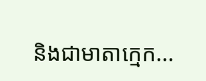និងជាមាតាក្មេក...